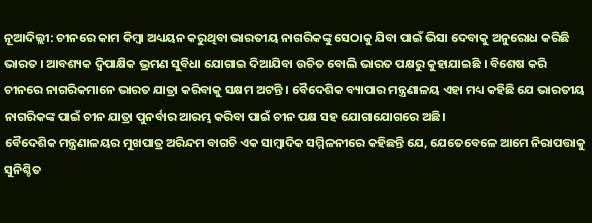ନୂଆଦିଲ୍ଲୀ: ଚୀନରେ କାମ କିମ୍ବା ଅଧ୍ୟୟନ କରୁଥିବା ଭାରତୀୟ ନାଗରିକଙ୍କୁ ସେଠାକୁ ଯିବା ପାଇଁ ଭିସା ଦେବାକୁ ଅନୁରୋଧ କରିଛି ଭାରତ । ଆବଶ୍ୟକ ଦ୍ବିପାକ୍ଷିକ ଭ୍ରମଣ ସୁବିଧା ଯୋଗାଇ ଦିଆଯିବା ଉଚିତ ବୋଲି ଭାରତ ପକ୍ଷରୁ କୁହାଯାଇଛି । ବିଶେଷ କରି ଚୀନରେ ନାଗରିକମାନେ ଭାରତ ଯାତ୍ରା କରିବାକୁ ସକ୍ଷମ ଅଟନ୍ତି । ବୈଦେଶିକ ବ୍ୟାପାର ମନ୍ତ୍ରଣାଳୟ ଏହା ମଧ୍ୟ କହିଛି ଯେ ଭାରତୀୟ ନାଗରିକଙ୍କ ପାଇଁ ଚୀନ ଯାତ୍ରା ପୁନର୍ବାର ଆରମ୍ଭ କରିବା ପାଇଁ ଚୀନ ପକ୍ଷ ସହ ଯୋଗାଯୋଗରେ ଅଛି।
ବୈଦେଶିକ ମନ୍ତ୍ରଣାଳୟର ମୁଖପାତ୍ର ଅରିନ୍ଦମ ବାଗଚି ଏକ ସାମ୍ବାଦିକ ସମ୍ମିଳନୀରେ କହିଛନ୍ତି ଯେ, ଯେତେବେଳେ ଆମେ ନିରାପତ୍ତାକୁ ସୁନିଶ୍ଚିତ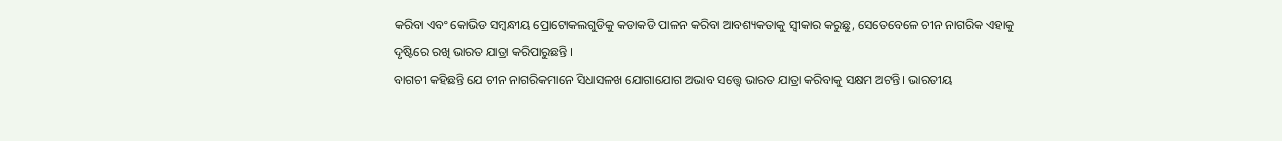କରିବା ଏବଂ କୋଭିଡ ସମ୍ବନ୍ଧୀୟ ପ୍ରୋଟୋକଲଗୁଡିକୁ କଡାକଡି ପାଳନ କରିବା ଆବଶ୍ୟକତାକୁ ସ୍ବୀକାର କରୁଛୁ, ସେତେବେଳେ ଚୀନ ନାଗରିକ ଏହାକୁ ଦୃଷ୍ଟିରେ ରଖି ଭାରତ ଯାତ୍ରା କରିପାରୁଛନ୍ତି ।
ବାଗଚୀ କହିଛନ୍ତି ଯେ ଚୀନ ନାଗରିକମାନେ ସିଧାସଳଖ ଯୋଗାଯୋଗ ଅଭାବ ସତ୍ତ୍ବେ ଭାରତ ଯାତ୍ରା କରିବାକୁ ସକ୍ଷମ ଅଟନ୍ତି। ଭାରତୀୟ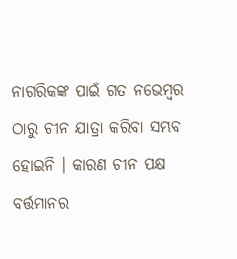ନାଗରିକଙ୍କ ପାଇଁ ଗତ ନଭେମ୍ବର ଠାରୁ ଚୀନ ଯାତ୍ରା କରିବା ସମ୍ଭବ ହୋଇନି । କାରଣ ଚୀନ ପକ୍ଷ ବର୍ତ୍ତମାନର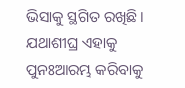ଭିସାକୁ ସ୍ଥଗିତ ରଖିଛି। ଯଥାଶୀଘ୍ର ଏହାକୁ ପୁନଃଆରମ୍ଭ କରିବାକୁ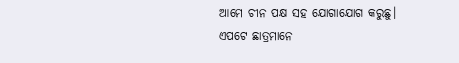ଆମେ ଚୀନ ପକ୍ଷ ସହ ଯୋଗାଯୋଗ କରୁଛୁ।
ଏପଟେ ଛାତ୍ରମାନେ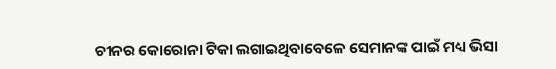ଚୀନର କୋରୋନା ଟିକା ଲଗାଇଥିବାବେଳେ ସେମାନଙ୍କ ପାଇଁ ମଧ୍ୟ ଭିସା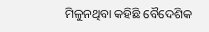ମିଳୁନଥିବା କହିଛି ବୈଦେଶିକ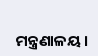ମନ୍ତ୍ରଣାଳୟ ।